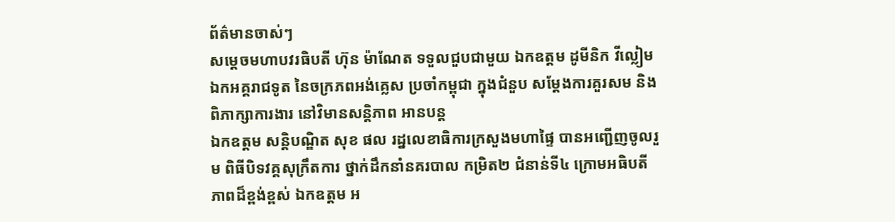ព័ត៌មានចាស់ៗ
សម្ដេចមហាបវរធិបតី ហ៊ុន ម៉ាណែត ទទួលជួបជាមួយ ឯកឧត្តម ដូមីនិក វីល្លៀម ឯកអគ្គរាជទូត នៃចក្រភពអង់គ្លេស ប្រចាំកម្ពុជា ក្នុងជំនួប សម្តែងការគួរសម និងពិភាក្សាការងារ នៅវិមានសន្តិភាព អានបន្ត
ឯកឧត្តម សន្តិបណ្ឌិត សុខ ផល រដ្នលេខាធិការក្រសួងមហាផ្ទៃ បានអញ្ជើញចូលរួម ពិធីបិទវគ្គសុក្រឹតការ ថ្នាក់ដឹកនាំនគរបាល កម្រិត២ ជំនាន់ទី៤ ក្រោមអធិបតីភាពដ៏ខ្ពង់ខ្ពស់ ឯកឧត្តម អ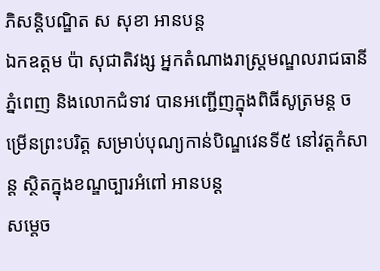ភិសន្តិបណ្ឌិត ស សុខា អានបន្ត
ឯកឧត្តម ប៉ា សុជាតិវង្ស អ្នកតំណាងរាស្រ្តមណ្ឌលរាជធានីភ្នំពេញ និងលោកជំទាវ បានអញ្ជើញក្នុងពិធីសូត្រមន្ត ចម្រើនព្រះបរិត្ត សម្រាប់បុណ្យកាន់បិណ្ឌវេនទី៥ នៅវត្តកំសាន្ត ស្ថិតក្នុងខណ្ឌច្បារអំពៅ អានបន្ត
សម្តេច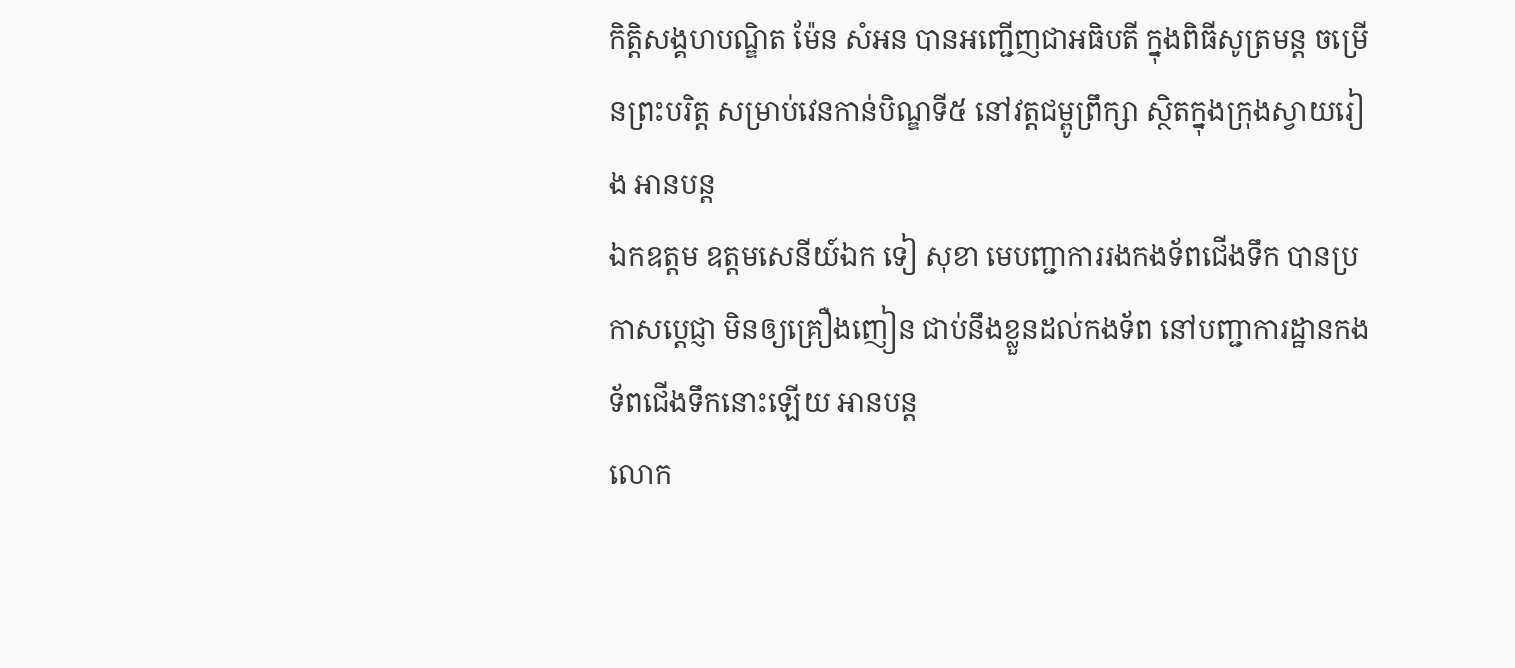កិត្តិសង្គហបណ្ឌិត ម៉ែន សំអន បានអញ្ជើញជាអធិបតី ក្នុងពិធីសូត្រមន្ត ចម្រើនព្រះបរិត្ត សម្រាប់វេនកាន់បិណ្ឌទី៥ នៅវត្តជម្ពូព្រឹក្សា ស្ថិតក្នុងក្រុងស្វាយរៀង អានបន្ត
ឯកឧត្តម ឧត្តមសេនីយ៍ឯក ទៀ សុខា មេបញ្ជាការរងកងទ័ពជើងទឹក បានប្រកាសប្តេជ្ញា មិនឲ្យគ្រឿងញៀន ជាប់នឹងខ្លួនដល់កងទ័ព នៅបញ្ជាការដ្ឋានកងទ័ពជើងទឹកនោះឡើយ អានបន្ត
លោក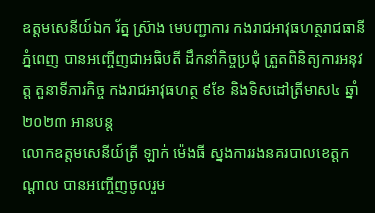ឧត្តមសេនីយ៍ឯក រ័ត្ន ស្រ៊ាង មេបញ្ជាការ កងរាជអាវុធហត្ថរាជធានីភ្នំពេញ បានអញ្ចើញជាអធិបតី ដឹកនាំកិច្ចប្រជុំ ត្រួតពិនិត្យការអនុវត្ត តួនាទីភារកិច្ច កងរាជអាវុធហត្ថ ៩ខែ និងទិសដៅត្រីមាស៤ ឆ្នាំ២០២៣ អានបន្ត
លោកឧត្តមសេនីយ៍ត្រី ឡាក់ ម៉េងធី ស្នងការរងនគរបាលខេត្តកណ្ដាល បានអញ្ចើញចូលរួម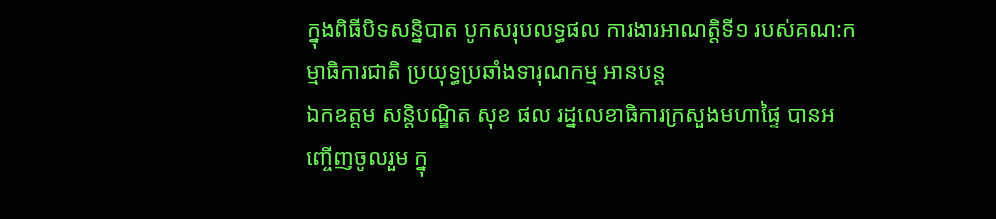ក្នុងពិធីបិទសន្និបាត បូកសរុបលទ្ធផល ការងារអាណត្តិទី១ របស់គណ:កម្មាធិការជាតិ ប្រយុទ្ធប្រឆាំងទារុណកម្ម អានបន្ត
ឯកឧត្តម សន្តិបណ្ឌិត សុខ ផល រដ្នលេខាធិការក្រសួងមហាផ្ទៃ បានអញ្ចើញចូលរួម ក្នុ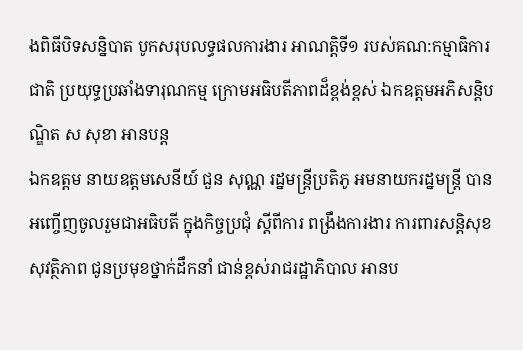ងពិធីបិទសន្និបាត បូកសរុបលទ្ធផលការងារ អាណត្តិទី១ របស់គណ:កម្មាធិការជាតិ ប្រយុទ្ធប្រឆាំងទារុណកម្ម ក្រោមអធិបតីភាពដ៏ខ្ពង់ខ្ពស់ ឯកឧត្តមអភិសន្តិបណ្ឌិត ស សុខា អានបន្ត
ឯកឧត្តម នាយឧត្តមសេនីយ៍ ជួន សុណ្ណ រដ្នមន្ត្រីប្រតិភូ អមនាយករដ្នមន្ត្រី បានអញ្ចើញចូលរួមជាអធិបតី ក្នុងកិច្ចប្រជុំ ស្ដីពីការ ពង្រឹងការងារ ការពារសន្តិសុខ សុវត្ថិភាព ជូនប្រមុខថ្នាក់ដឹកនាំ ជាន់ខ្ពស់រាជរដ្ឋាភិបាល អានប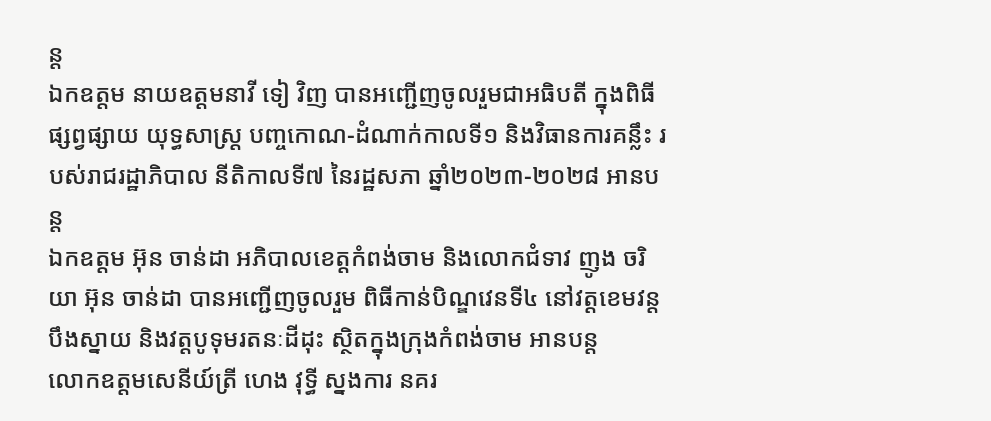ន្ត
ឯកឧត្តម នាយឧត្តមនាវី ទៀ វិញ បានអញ្ជើញចូលរួមជាអធិបតី ក្នុងពិធីផ្សព្វផ្សាយ យុទ្ធសាស្ត្រ បញ្ចកោណ-ដំណាក់កាលទី១ និងវិធានការគន្លឹះ របស់រាជរដ្ឋាភិបាល នីតិកាលទី៧ នៃរដ្ឋសភា ឆ្នាំ២០២៣-២០២៨ អានបន្ត
ឯកឧត្តម អ៊ុន ចាន់ដា អភិបាលខេត្តកំពង់ចាម និងលោកជំទាវ ញូង ចរិយា អ៊ុន ចាន់ដា បានអញ្ជើញចូលរួម ពិធីកាន់បិណ្ឌវេនទី៤ នៅវត្តខេមវន្តបឹងស្នាយ និងវត្តបូទុមរតនៈដីដុះ ស្ថិតក្នុងក្រុងកំពង់ចាម អានបន្ត
លោកឧត្តមសេនីយ៍ត្រី ហេង វុទ្ធី ស្នងការ នគរ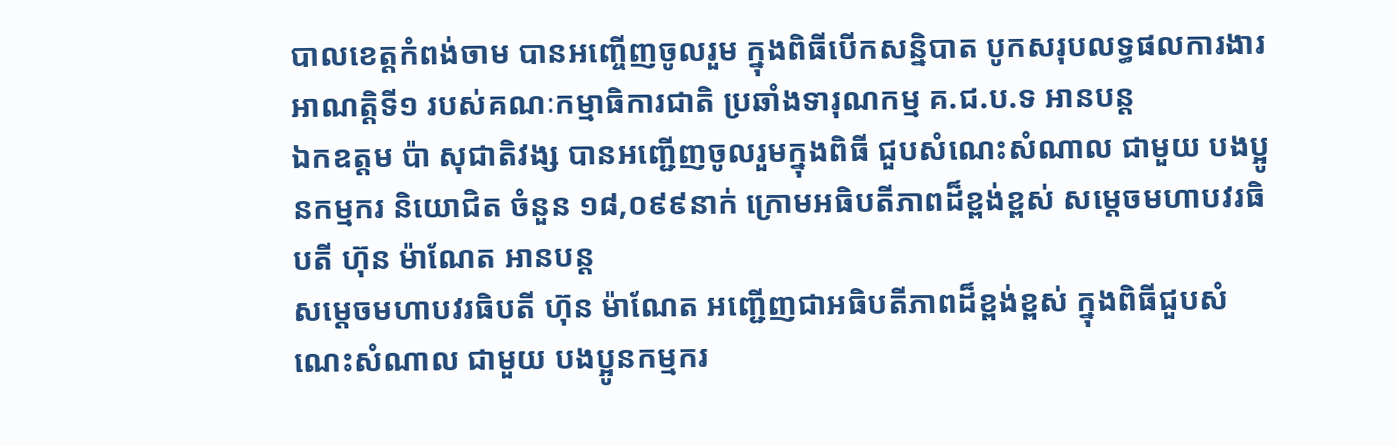បាលខេត្តកំពង់ចាម បានអញ្ចើញចូលរួម ក្នុងពិធីបេីកសន្និបាត បូកសរុបលទ្ធផលការងារ អាណត្តិទី១ របស់គណៈកម្មាធិការជាតិ ប្រឆាំងទារុណកម្ម គ.ជ.ប.ទ អានបន្ត
ឯកឧត្តម ប៉ា សុជាតិវង្ស បានអញ្ជើញចូលរួមក្នុងពិធី ជួបសំណេះសំណាល ជាមួយ បងប្អូនកម្មករ និយោជិត ចំនួន ១៨,០៩៩នាក់ ក្រោមអធិបតីភាពដ៏ខ្ពង់ខ្ពស់ សម្ដេចមហាបវរធិបតី ហ៊ុន ម៉ាណែត អានបន្ត
សម្ដេចមហាបវរធិបតី ហ៊ុន ម៉ាណែត អញ្ជើញជាអធិបតីភាពដ៏ខ្ពង់ខ្ពស់ ក្នុងពិធីជួបសំណេះសំណាល ជាមួយ បងប្អូនកម្មករ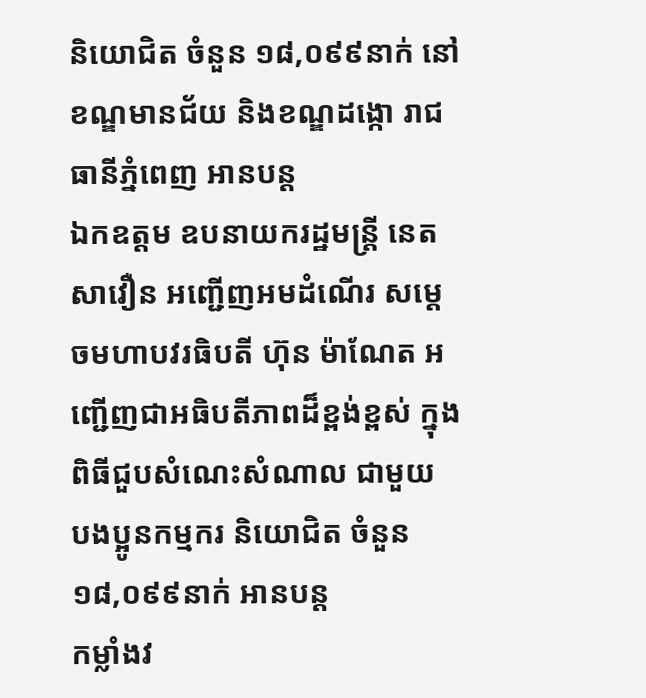និយោជិត ចំនួន ១៨,០៩៩នាក់ នៅខណ្ឌមានជ័យ និងខណ្ឌដង្កោ រាជធានីភ្នំពេញ អានបន្ត
ឯកឧត្តម ឧបនាយករដ្ឋមន្រ្តី នេត សាវឿន អញ្ជើញអមដំណើរ សម្តេចមហាបវរធិបតី ហ៊ុន ម៉ាណែត អញ្ជើញជាអធិបតីភាពដ៏ខ្ពង់ខ្ពស់ ក្នុងពិធីជួបសំណេះសំណាល ជាមួយ បងប្អូនកម្មករ និយោជិត ចំនួន ១៨,០៩៩នាក់ អានបន្ត
កម្លាំងវ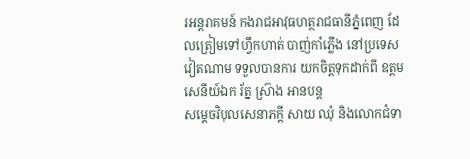រអន្តរាគមន៍ កងរាជអាវុធហត្ថរាជធានីភ្នំពេញ ដែលត្រៀមទៅហ្វឹកហាត់ បាញ់កាំភ្លើង នៅប្រទេសវៀតណាម ទទួលបានការ យកចិត្តទុកដាក់ពី ឧត្តមសេនីយ៍ឯក រ័ត្ន ស្រ៊ាង អានបន្ត
សម្តេចវិបុលសេនាភក្តី សាយ ឈុំ និងលោកជំទា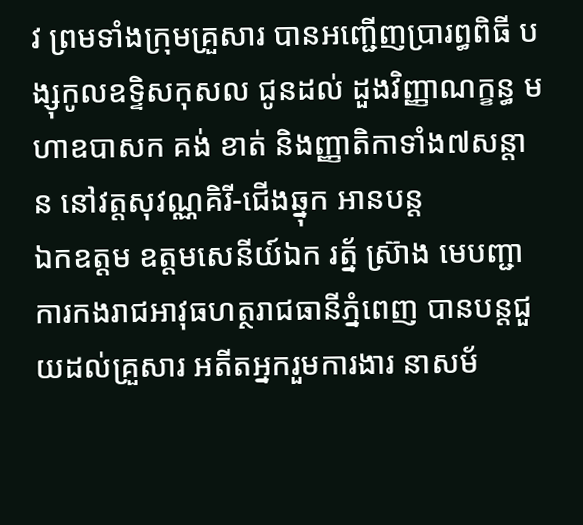វ ព្រមទាំងក្រុមគ្រួសារ បានអញ្ជើញប្រារព្ធពិធី បង្សុកូលឧទ្ទិសកុសល ជូនដល់ ដួងវិញ្ញាណក្ខន្ធ មហាឧបាសក គង់ ខាត់ និងញ្ញាតិកាទាំង៧សន្តាន នៅវត្តសុវណ្ណគិរី-ជើងឆ្នុក អានបន្ត
ឯកឧត្តម ឧត្តមសេនីយ៍ឯក រត្ន័ ស៊្រាង មេបញ្ជាការកងរាជអាវុធហត្ថរាជធានីភ្នំពេញ បានបន្តជួយដល់គ្រួសារ អតីតអ្នករួមការងារ នាសម័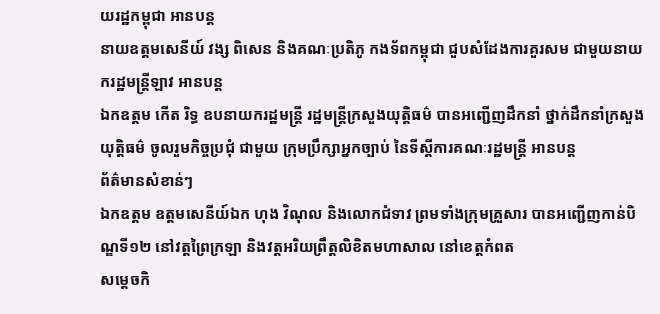យរដ្ឋកម្ពុជា អានបន្ត
នាយឧត្តមសេនីយ៍ វង្ស ពិសេន និងគណៈប្រតិភូ កងទ័ពកម្ពុជា ជួបសំដែងការគួរសម ជាមួយនាយករដ្ឋមន្ត្រីឡាវ អានបន្ត
ឯកឧត្តម កើត រិទ្ធ ឧបនាយករដ្ឋមន្ត្រី រដ្ឋមន្ត្រីក្រសួងយុត្តិធម៌ បានអញ្ជើញដឹកនាំ ថ្នាក់ដឹកនាំក្រសួងយុត្តិធម៌ ចូលរួមកិច្ចប្រជុំ ជាមួយ ក្រុមប្រឹក្សាអ្នកច្បាប់ នៃទីស្តីការគណៈរដ្ឋមន្ត្រី អានបន្ត
ព័ត៌មានសំខាន់ៗ
ឯកឧត្តម ឧត្តមសេនីយ៍ឯក ហុង វិណុល និងលោកជំទាវ ព្រមទាំងក្រុមគ្រួសារ បានអញ្ជើញកាន់បិណ្ឌទី១២ នៅវត្តព្រៃក្រឡា និងវត្តអរិយព្រឹត្តលិខិតមហាសាល នៅខេត្តកំពត
សម្តេចកិ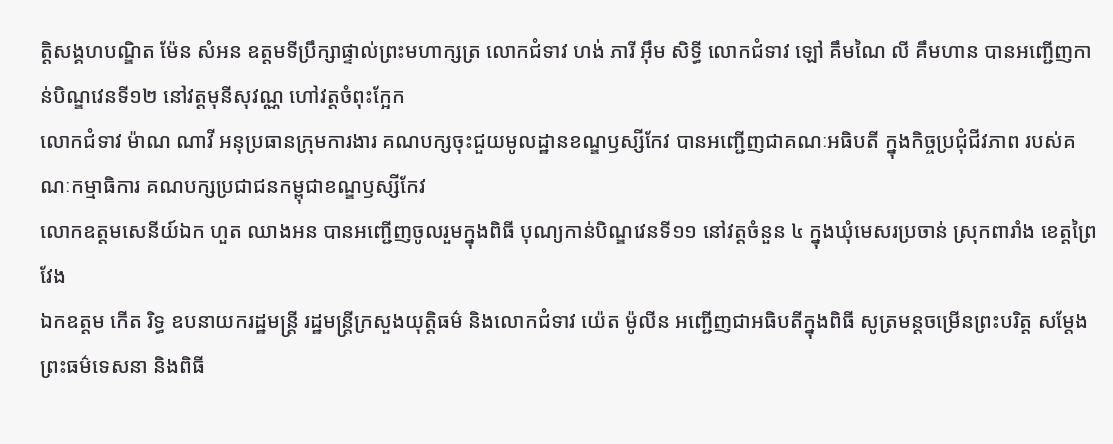ត្តិសង្គហបណ្ឌិត ម៉ែន សំអន ឧត្តមទីប្រឹក្សាផ្ទាល់ព្រះមហាក្សត្រ លោកជំទាវ ហង់ ភារី អ៊ឹម សិទ្ធី លោកជំទាវ ឡៅ គឹមណៃ លី គឹមហាន បានអញ្ជើញកាន់បិណ្ឌវេនទី១២ នៅវត្តមុនីសុវណ្ណ ហៅវត្តចំពុះក្អែក
លោកជំទាវ ម៉ាណ ណាវី អនុប្រធានក្រុមការងារ គណបក្សចុះជួយមូលដ្ឋានខណ្ឌឫស្សីកែវ បានអញ្ជើញជាគណៈអធិបតី ក្នុងកិច្ចប្រជុំជីវភាព របស់គណៈកម្មាធិការ គណបក្សប្រជាជនកម្ពុជាខណ្ឌឫស្សីកែវ
លោកឧត្ដមសេនីយ៍ឯក ហួត ឈាងអន បានអញ្ជើញចូលរួមក្នុងពិធី បុណ្យកាន់បិណ្ឌវេនទី១១ នៅវត្តចំនួន ៤ ក្នុងឃុំមេសរប្រចាន់ ស្រុកពារាំង ខេត្តព្រៃវែង
ឯកឧត្តម កើត រិទ្ធ ឧបនាយករដ្ឋមន្ត្រី រដ្ឋមន្ត្រីក្រសួងយុត្តិធម៌ និងលោកជំទាវ យ៉េត ម៉ូលីន អញ្ជើញជាអធិបតីក្នុងពិធី សូត្រមន្តចម្រើនព្រះបរិត្ត សម្តែងព្រះធម៌ទេសនា និងពិធី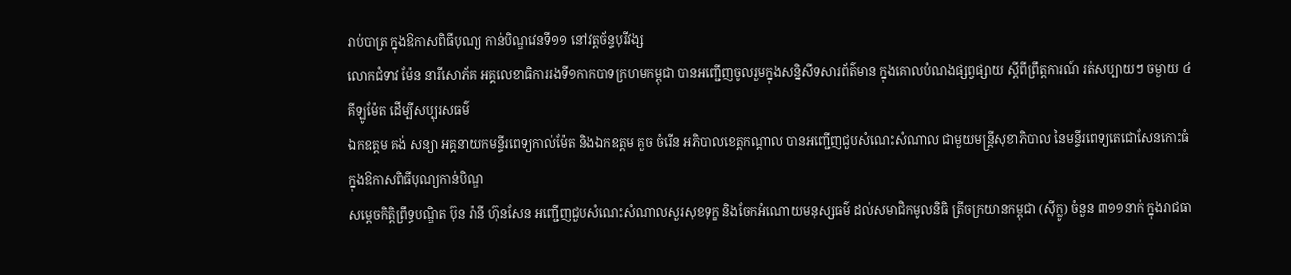រាប់បាត្រ ក្នុងឱកាសពិធីបុណ្យ កាន់បិណ្ឌវេនទី១១ នៅវត្តច័ន្ទបុរីវង្ស
លោកជំទាវ ម៉ែន នារីសោភ័គ អគ្គលេខាធិការរងទី១កាកបាទក្រហមកម្ពុជា បានអញ្ជេីញចូលរួមក្នុងសន្និសីទសារព័ត៌មាន ក្នុងគោលបំណងផ្សព្វផ្សាយ ស្តីពីព្រឹត្តការណ៍ រត់សប្បាយៗ ចម្ងាយ ៤គីឡូម៉ែត ដេីម្បីសប្បុរសធម៌
ឯកឧត្តម គង់ សន្យា អគ្គនាយកមន្ទីរពេទ្យកាល់ម៉ែត និងឯកឧត្តម គួច ចំរើន អភិបាលខេត្តកណ្ដាល បានអញ្ជើញជួបសំណេះសំណាល ជាមួយមន្ត្រីសុខាភិបាល នៃមន្ទីរពេទ្យតេជោសែនកោះធំ ក្នុងឱកាសពិធីបុណ្យកាន់បិណ្ឌ
សម្តេចកិត្តិព្រឹទ្ធបណ្ឌិត ប៊ុន រ៉ានី ហ៊ុនសែន អញ្ជើញជួបសំណេះសំណាលសួរសុខទុក្ខ និងចែកអំណោយមនុស្សធម៌ ដល់សមាជិកមូលនិធិ ត្រីចក្រយានកម្ពុជា (ស៊ីក្លូ) ចំនួន ៣១១នាក់ ក្នុងរាជធា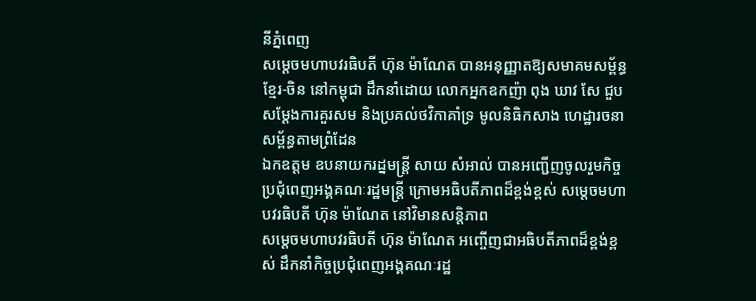នីភ្នំពេញ
សម្តេចមហាបវរធិបតី ហ៊ុន ម៉ាណែត បានអនុញ្ញាតឱ្យសមាគមសម្ព័ន្ធខ្មែរ-ចិន នៅកម្ពុជា ដឹកនាំដោយ លោកអ្នកឧកញ៉ា ពុង ឃាវ សែ ជួបសម្តែងការគួរសម និងប្រគល់ថវិកាគាំទ្រ មូលនិធិកសាង ហេដ្ឋារចនាសម្ព័ន្ធតាមព្រំដែន
ឯកឧត្តម ឧបនាយករដ្នមន្ត្រី សាយ សំអាល់ បានអញ្ជើញចូលរួមកិច្ចប្រជុំពេញអង្គគណៈរដ្ឋមន្រ្តី ក្រោមអធិបតីភាពដ៏ខ្ពង់ខ្ពស់ សម្តេចមហាបវរធិបតី ហ៊ុន ម៉ាណែត នៅវិមានសន្តិភាព
សម្ដេចមហាបវរធិបតី ហ៊ុន ម៉ាណែត អញ្ចើញជាអធិបតីភាពដ៏ខ្ពង់ខ្ពស់ ដឹកនាំកិច្ចប្រជុំពេញអង្គគណៈរដ្ឋ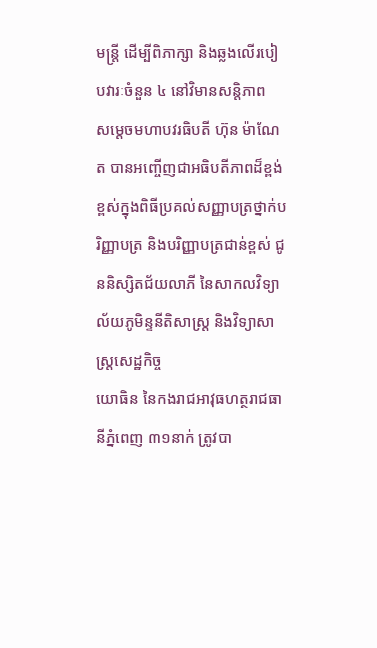មន្រ្តី ដើម្បីពិភាក្សា និងឆ្លងលើរបៀបវារៈចំនួន ៤ នៅវិមានសន្តិភាព
សម្ដេចមហាបវរធិបតី ហ៊ុន ម៉ាណែត បានអញ្ចើញជាអធិបតីភាពដ៏ខ្ពង់ខ្ពស់ក្នុងពិធីប្រគល់សញ្ញាបត្រថ្នាក់បរិញ្ញាបត្រ និងបរិញ្ញាបត្រជាន់ខ្ពស់ ជូននិស្សិតជ័យលាភី នៃសាកលវិទ្យាល័យភូមិន្ទនីតិសាស្រ្ត និងវិទ្យាសាស្រ្តសេដ្ឋកិច្ច
យោធិន នៃកងរាជអាវុធហត្ថរាជធានីភ្នំពេញ ៣១នាក់ ត្រូវបា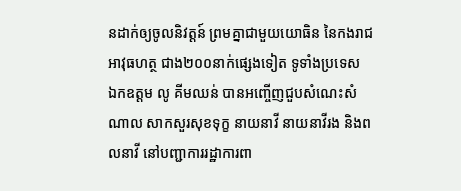នដាក់ឲ្យចូលនិវត្តន៍ ព្រមគ្នាជាមួយយោធិន នៃកងរាជអាវុធហត្ថ ជាង២០០នាក់ផ្សេងទៀត ទូទាំងប្រទេស
ឯកឧត្តម លូ គីមឈន់ បានអញ្ចើញជួបសំណេះសំណាល សាកសួរសុខទុក្ខ នាយនាវី នាយនាវីរង និងពលនាវី នៅបញ្ជាការរដ្ឋាការពា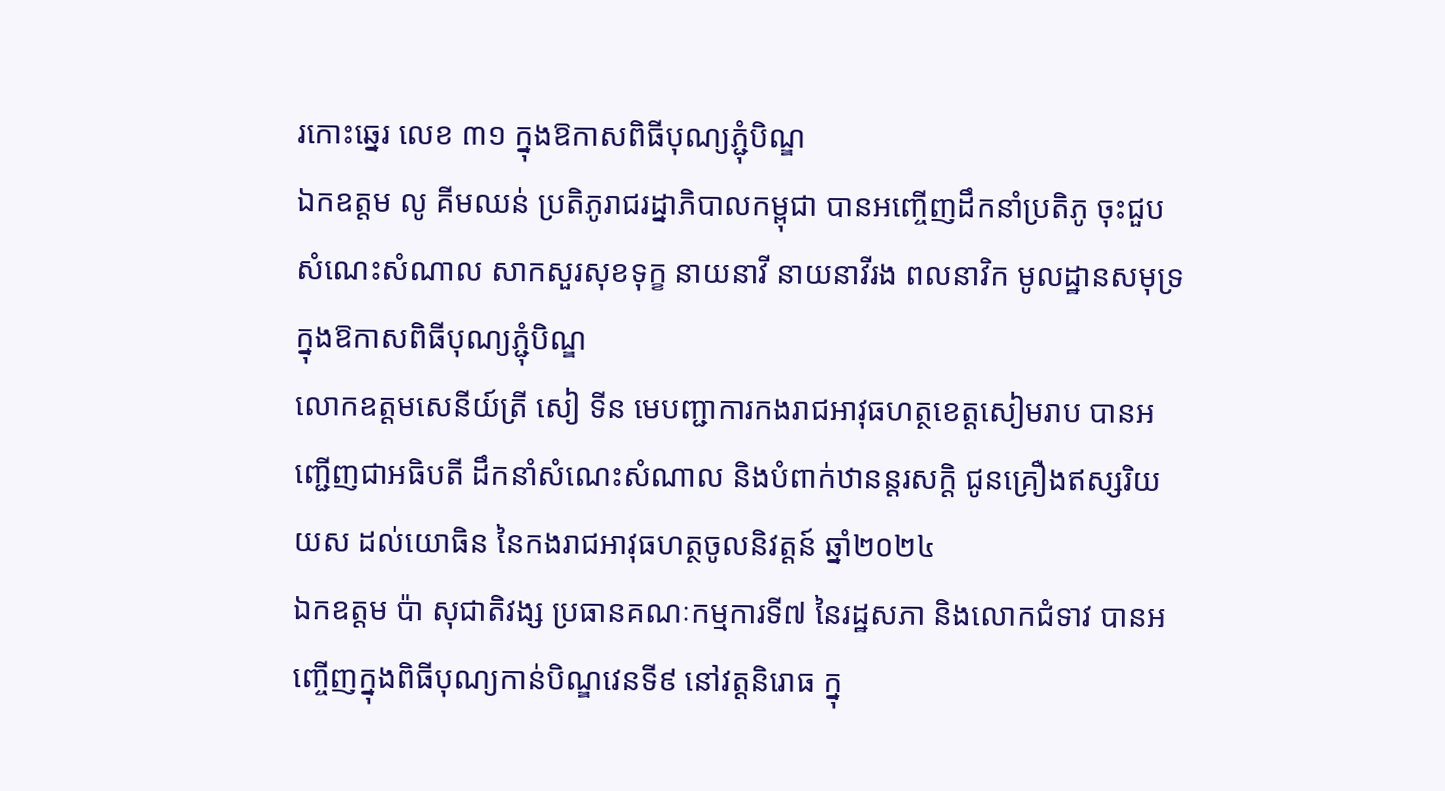រកោះឆ្នេរ លេខ ៣១ ក្នុងឱកាសពិធីបុណ្យភ្ជុំបិណ្ឌ
ឯកឧត្តម លូ គីមឈន់ ប្រតិភូរាជរដ្នាភិបាលកម្ពុជា បានអញ្ចើញដឹកនាំប្រតិភូ ចុះជួបសំណេះសំណាល សាកសួរសុខទុក្ខ នាយនាវី នាយនាវីរង ពលនាវិក មូលដ្ឋានសមុទ្រ ក្នុងឱកាសពិធីបុណ្យភ្ជុំបិណ្ឌ
លោកឧត្តមសេនីយ៍ត្រី សៀ ទីន មេបញ្ជាការកងរាជអាវុធហត្ថខេត្តសៀមរាប បានអញ្ជើញជាអធិបតី ដឹកនាំសំណេះសំណាល និងបំពាក់ឋានន្តរសក្ដិ ជូនគ្រឿងឥស្សរិយយស ដល់យោធិន នៃកងរាជអាវុធហត្ថចូលនិវត្តន៍ ឆ្នាំ២០២៤
ឯកឧត្តម ប៉ា សុជាតិវង្ស ប្រធានគណៈកម្មការទី៧ នៃរដ្ឋសភា និងលោកជំទាវ បានអញ្ចើញក្នុងពិធីបុណ្យកាន់បិណ្ឌវេនទី៩ នៅវត្តនិរោធ ក្នុ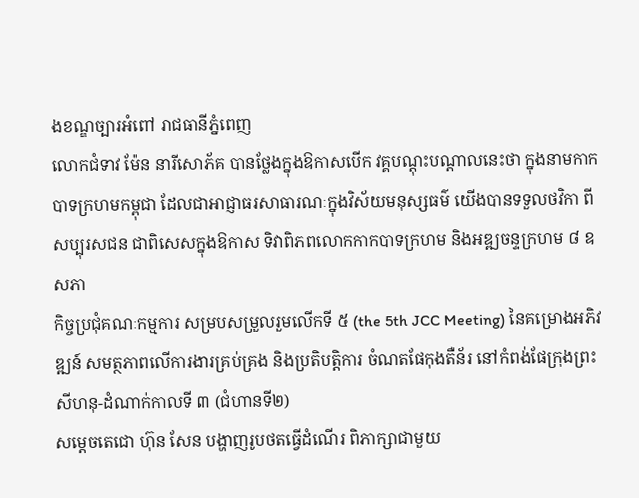ងខណ្ឌច្បារអំពៅ រាជធានីភ្នំពេញ
លោកជំទាវ ម៉ែន នារីសោភ័គ បានថ្លែងក្នុងឱកាសបើក វគ្គបណ្តុះបណ្តាលនេះថា ក្នុងនាមកាកបាទក្រហមកម្ពុជា ដែលជាអាជ្ញាធរសាធារណៈក្នុងវិស័យមនុស្សធម៌ យើងបានទទួលថវិកា ពីសប្បុរសជន ជាពិសេសក្នុងឱកាស ទិវាពិភពលោកកាកបាទក្រហម និងអឌ្ឍចន្ទក្រហម ៨ ឧសភា
កិច្ចប្រជុំគណៈកម្មការ សម្របសម្រួលរួមលើកទី ៥ (the 5th JCC Meeting) នៃគម្រោងអភិវឌ្ឍន៍ សមត្ថភាពលើការងារគ្រប់គ្រង និងប្រតិបត្តិការ ចំណតផែកុងតឺន័រ នៅកំពង់ផែក្រុងព្រះសីហនុ-ដំណាក់កាលទី ៣ (ជំហានទី២)
សម្តេចតេជោ ហ៊ុន សែន បង្ហាញរូបថតធ្វើដំណើរ ពិភាក្សាជាមួយ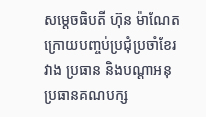សម្តេចធិបតី ហ៊ុន ម៉ាណែត ក្រោយបញ្ចប់ប្រជុំប្រចាំខែរវាង ប្រធាន និងបណ្តាអនុប្រធានគណបក្ស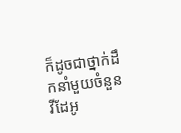ក៏ដូចជាថ្នាក់ដឹកនាំមួយចំនួន
វីដែអូ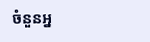ចំនួនអ្ន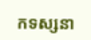កទស្សនា